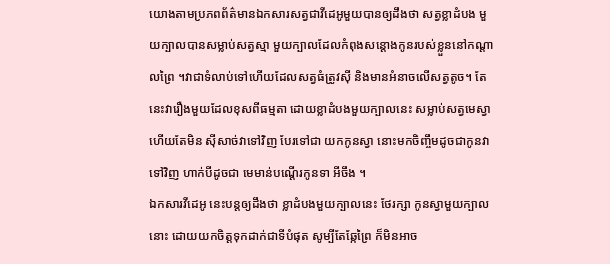យោងតាមប្រភពព័ត៌មានឯកសារសត្វជាវីដេអូមួយបានឲ្យដឹងថា សត្វខ្លាដំបង មួយក្បាលបានសម្លាប់សត្វស្មា មួយក្បាលដែលកំពុងសន្តោងកូនរបស់ខ្លួននៅកណ្តាលព្រៃ ។វាជាទំលាប់ទៅហើយដែលសត្វធំត្រូវស៊ី និងមានអំនាចលើសត្វតូច។ តែនេះវារឿងមួយដែលខុសពីធម្មតា ដោយខ្លាដំបងមួយក្បាលនេះ សម្លាប់សត្វមេស្វា ហើយតែមិន ស៊ីសាច់វាទៅវិញ បែរទៅជា យកកូនស្វា នោះមកចិញ្ចឹមដូចជាកូនវាទៅវិញ ហាក់បីដូចជា មេមាន់បណ្តើរកូនទា អីចឹង ។
ឯកសារវីដេអូ នេះបន្តឲ្យដឹងថា ខ្លាដំបងមួយក្បាលនេះ ថែរក្សា កូនស្វាមួយក្បាលនោះ ដោយយកចិត្តទុកដាក់ជាទីបំផុត សូម្បីតែឆ្កែព្រៃ ក៏មិនអាច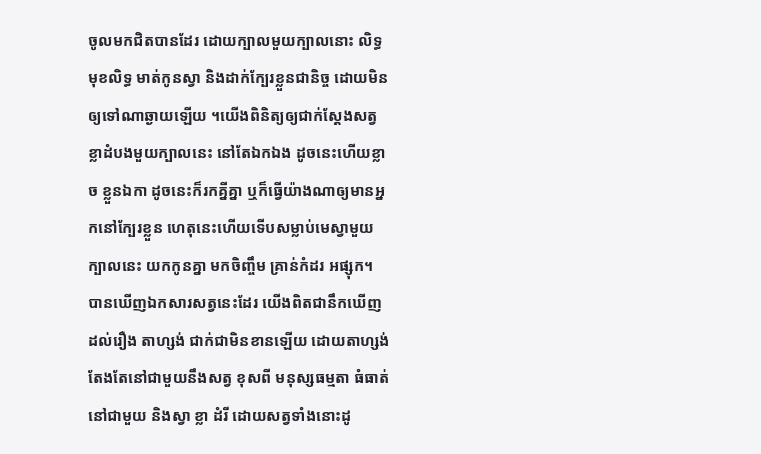ចូលមកជិតបានដែរ ដោយក្បាលមួយក្បាលនោះ លិទ្ធ មុខលិទ្ធ មាត់កូនស្វា និងដាក់ក្បែរខ្លួនជានិច្ច ដោយមិនឲ្យទៅណាឆ្ងាយឡើយ ។យើងពិនិត្យឲ្យជាក់ស្តែងសត្វខ្លាដំបងមួយក្បាលនេះ នៅតែឯកឯង ដូចនេះហើយខ្លាច ខ្លួនឯកា ដូចនេះក៏រកគ្នីគ្នា ឬក៏ធ្វើយ៉ាងណាឲ្យមានអ្នកនៅក្បែរខ្លួន ហេតុនេះហើយទើបសម្លាប់មេស្វាមួយក្បាលនេះ យកកូនគ្នា មកចិញ្ចឹម គ្រាន់កំដរ អផ្សុក។
បានឃើញឯកសារសត្វនេះដែរ យើងពិតជានឹកឃើញ ដល់រឿង តាហ្សង់ ជាក់ជាមិនខានឡើយ ដោយតាហ្សង់ តែងតែនៅជាមួយនឹងសត្វ ខុសពី មនុស្សធម្មតា ធំធាត់ នៅជាមួយ និងស្វា ខ្លា ដំរី ដោយសត្វទាំងនោះដូ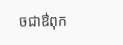ចជាឳពុក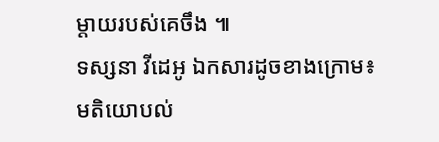ម្តាយរបស់គេចឹង ៕
ទស្សនា វីដេអូ ឯកសារដូចខាងក្រោម៖
មតិយោបល់